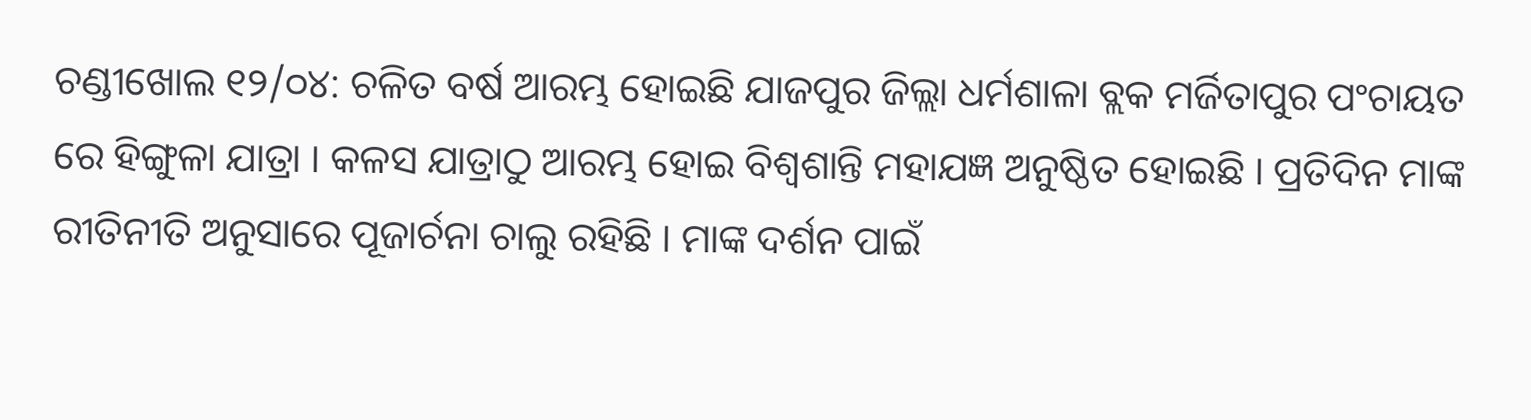ଚଣ୍ଡୀଖୋଲ ୧୨/୦୪: ଚଳିତ ବର୍ଷ ଆରମ୍ଭ ହୋଇଛି ଯାଜପୁର ଜିଲ୍ଲା ଧର୍ମଶାଳା ବ୍ଲକ ମର୍ଜିତାପୁର ପଂଚାୟତ ରେ ହିଙ୍ଗୁଳା ଯାତ୍ରା । କଳସ ଯାତ୍ରାଠୁ ଆରମ୍ଭ ହୋଇ ବିଶ୍ଵଶାନ୍ତି ମହାଯଜ୍ଞ ଅନୁଷ୍ଠିତ ହୋଇଛି । ପ୍ରତିଦିନ ମାଙ୍କ ରୀତିନୀତି ଅନୁସାରେ ପୂଜାର୍ଚନା ଚାଲୁ ରହିଛି । ମାଙ୍କ ଦର୍ଶନ ପାଇଁ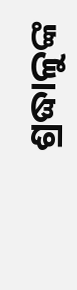ଶ୍ରଦ୍ଧାଳୁଙ୍କ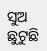ସୁଅ ଛୁଟୁଛି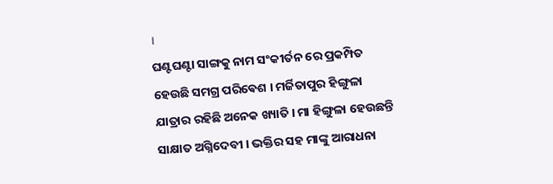।
ଘଣ୍ଟଘଣ୍ଟା ସାଙ୍ଗକୁ ନାମ ସଂକୀର୍ତନ ରେ ପ୍ରକମ୍ପିତ ହେଉଛି ସମଗ୍ର ପରିଵେଶ । ମର୍ଜିତାପୁର ହିଙ୍ଗୁଳା ଯାତ୍ରାର ରହିଛି ଅନେକ ଖ୍ୟାତି । ମା ହିଙ୍ଗୁଳା ହେଉଛନ୍ତି ସାକ୍ଷାତ ଅଗ୍ନିଦେବୀ । ଭକ୍ତିର ସହ ମାଙ୍କୁ ଆରାଧନା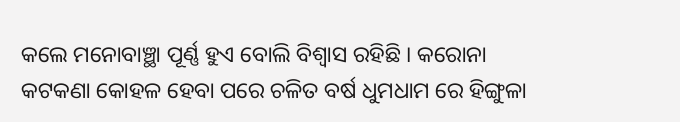କଲେ ମନୋବାଞ୍ଛା ପୂର୍ଣ୍ଣ ହୁଏ ବୋଲି ବିଶ୍ୱାସ ରହିଛି । କରୋନା କଟକଣା କୋହଳ ହେବା ପରେ ଚଳିତ ବର୍ଷ ଧୁମଧାମ ରେ ହିଙ୍ଗୁଳା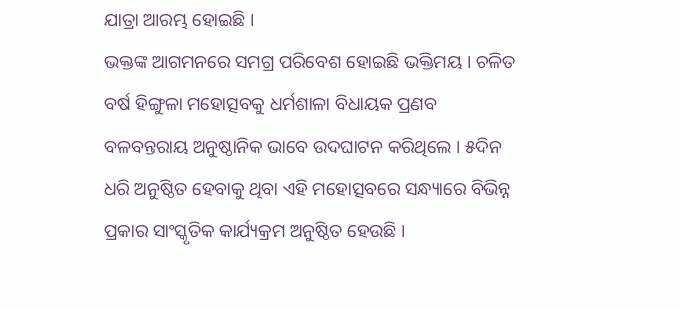ଯାତ୍ରା ଆରମ୍ଭ ହୋଇଛି ।
ଭକ୍ତଙ୍କ ଆଗମନରେ ସମଗ୍ର ପରିବେଶ ହୋଇଛି ଭକ୍ତିମୟ । ଚଳିତ ବର୍ଷ ହିଙ୍ଗୁଳା ମହୋତ୍ସବକୁ ଧର୍ମଶାଳା ବିଧାୟକ ପ୍ରଣବ ବଳବନ୍ତରାୟ ଅନୁଷ୍ଠାନିକ ଭାବେ ଉଦଘାଟନ କରିଥିଲେ । ୫ଦିନ ଧରି ଅନୁଷ୍ଠିତ ହେବାକୁ ଥିବା ଏହି ମହୋତ୍ସବରେ ସନ୍ଧ୍ୟାରେ ବିଭିନ୍ନ ପ୍ରକାର ସାଂସ୍କୃତିକ କାର୍ଯ୍ୟକ୍ରମ ଅନୁଷ୍ଠିତ ହେଉଛି ।